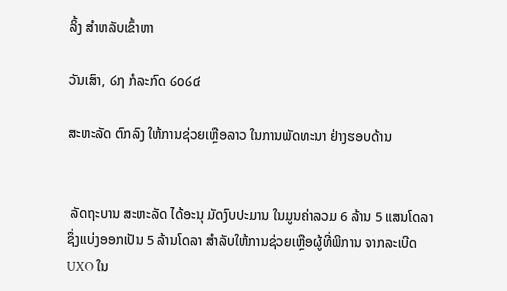ລິ້ງ ສຳຫລັບເຂົ້າຫາ

ວັນເສົາ, ໒໗ ກໍລະກົດ ໒໐໒໔

ສະຫະລັດ ຕົກລົງ ໃຫ້ການຊ່ວຍເຫຼືອລາວ ໃນການພັດທະນາ ຢ່າງຮອບດ້ານ


 ລັດຖະບານ ສະຫະລັດ ໄດ້ອະນຸ ມັດງົບປະມານ ໃນມູນຄ່າລວມ 6 ລ້ານ 5 ແສນໂດລາ ຊຶ່ງແບ່ງອອກເປັນ 5 ລ້ານໂດລາ ສຳລັບໃຫ້ການຊ່ວຍເຫຼືອຜູ້ທີ່ພິການ ຈາກລະເບີດ UXO ໃນ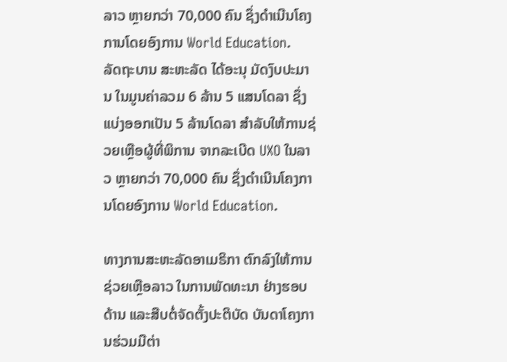ລາວ ຫຼາຍກວ່າ 70,000 ຄົນ ຊຶ່ງດຳເນີນໂຄງການໂດຍອົງການ World Education.
ລັດຖະບານ ສະຫະລັດ ໄດ້ອະນຸ ມັດງົບປະມານ ໃນມູນຄ່າລວມ 6 ລ້ານ 5 ແສນໂດລາ ຊຶ່ງແບ່ງອອກເປັນ 5 ລ້ານໂດລາ ສຳລັບໃຫ້ການຊ່ວຍເຫຼືອຜູ້ທີ່ພິການ ຈາກລະເບີດ UXO ໃນລາວ ຫຼາຍກວ່າ 70,000 ຄົນ ຊຶ່ງດຳເນີນໂຄງການໂດຍອົງການ World Education.

ທາງການສະຫະລັດອາເມຣິກາ ຕົກລົງໃຫ້ການຊ່ວຍເຫຼືອລາວ ໃນການພັດທະນາ ຢ່າງຮອບດ້ານ ແລະສືບຕໍ່ຈັດຕັ້ງປະຕິບັດ ບັນດາໂຄງການຮ່ວມມືຕ່າ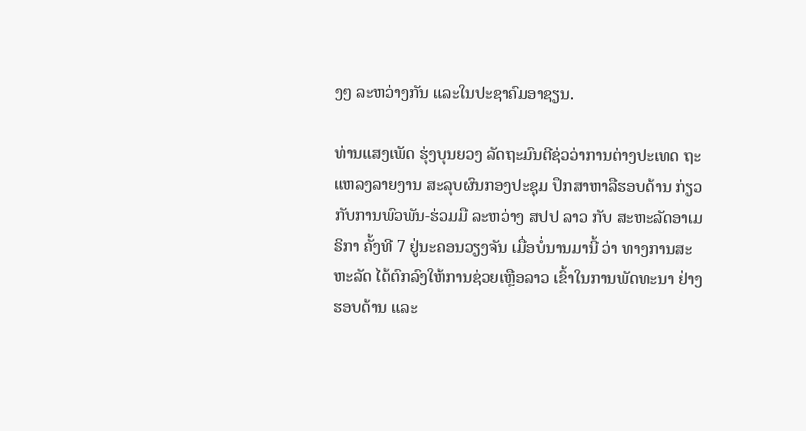ງໆ ລະຫວ່າງກັນ ແລະໃນປະຊາຄົມອາຊຽນ.

ທ່ານແສງເພັດ ຮຸ່ງບຸນຍວງ ລັດຖະມົນຕີຊ່ວວ່າການຕ່າງປະເທດ ຖະແຫລງລາຍງານ ສະລຸບຜົນກອງປະຊຸມ ປຶກສາຫາລືຮອບດ້ານ ກ່ຽວກັບການພົວພັນ-ຮ່ວມມື ລະຫວ່າງ ສປປ ລາວ ກັບ ສະຫະລັດອາເມຣິກາ ຄັ້ງທີ 7 ຢູ່ນະຄອນວຽງຈັນ ເມື່ອບໍ່ນານມານີ້ ວ່າ ທາງການສະຫະລັດ ໄດ້ຕົກລົງໃຫ້ການຊ່ວຍເຫຼືອລາວ ເຂົ້າໃນການພັດທະນາ ຢ່າງ ຮອບດ້ານ ແລະ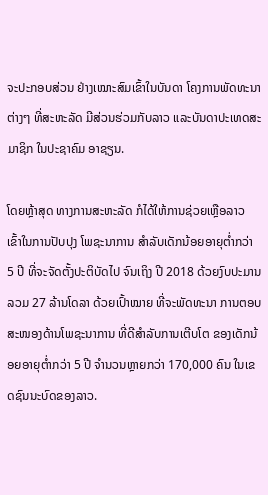ຈະປະກອບສ່ວນ ຢ່າງເໝາະສົມເຂົ້າໃນບັນດາ ໂຄງການພັດທະນາ ຕ່າງໆ ທີ່ສະຫະລັດ ມີສ່ວນຮ່ວມກັບລາວ ແລະບັນດາປະເທດສະມາຊິກ ໃນປະຊາຄົມ ອາຊຽນ.

ໂດຍຫຼ້າສຸດ ທາງການສະຫະລັດ ກໍໄດ້ໃຫ້ການຊ່ວຍເຫຼືອລາວ ເຂົ້າໃນການປັບປຸງ ໂພຊະນາການ ສຳລັບເດັກນ້ອຍອາຍຸຕ່ຳກວ່າ 5 ປີ ທີ່ຈະຈັດຕັ້ງປະຕິບັດໄປ ຈົນເຖິງ ປີ 2018 ດ້ວຍງົບປະມານລວມ 27 ລ້ານໂດລາ ດ້ວຍເປົ້າໝາຍ ທີ່ຈະພັດທະນາ ການຕອບ ສະໜອງດ້ານໂພຊະນາການ ທີ່ດີສຳລັບການເຕີບໂຕ ຂອງເດັກນ້ອຍອາຍຸຕ່ຳກວ່າ 5 ປີ ຈຳນວນຫຼາຍກວ່າ 170,000 ຄົນ ໃນເຂດຊົນນະບົດຂອງລາວ.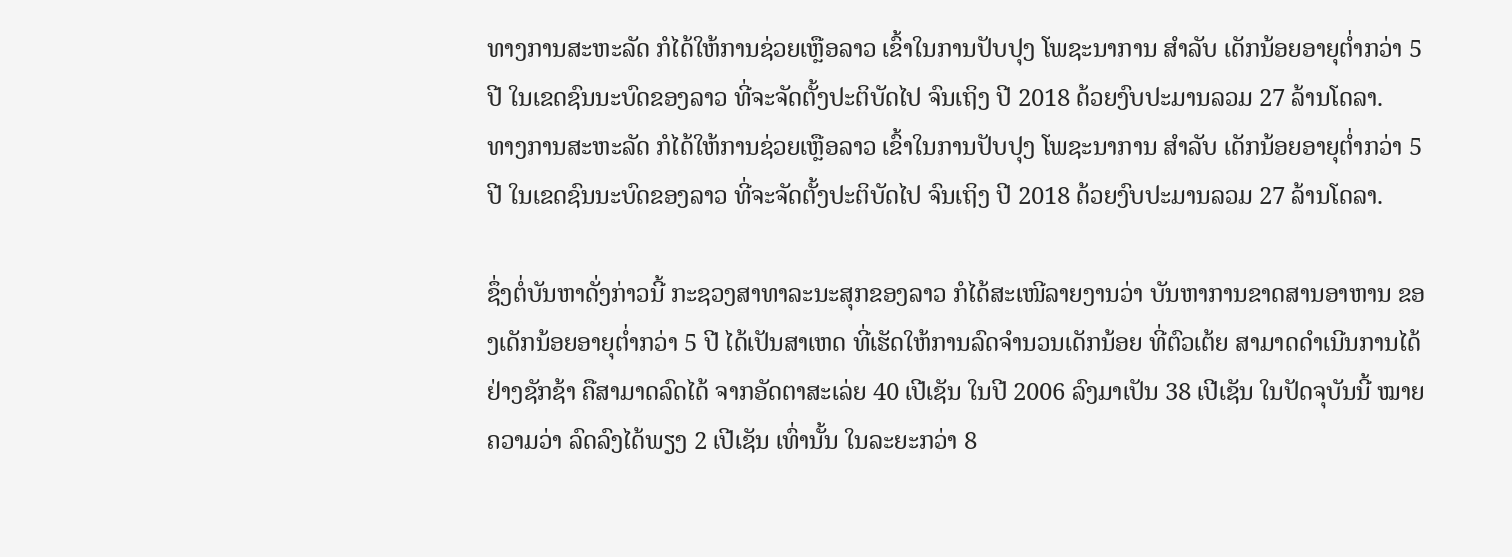ທາງການສະຫະລັດ ກໍໄດ້ໃຫ້ການຊ່ວຍເຫຼືອລາວ ເຂົ້າໃນການປັບປຸງ ໂພຊະນາການ ສຳລັບ ເດັກນ້ອຍອາຍຸຕ່ຳກວ່າ 5 ປີ ໃນເຂດຊົນນະບົດຂອງລາວ ທີ່ຈະຈັດຕັ້ງປະຕິບັດໄປ ຈົນເຖິງ ປີ 2018 ດ້ວຍງົບປະມານລວມ 27 ລ້ານໂດລາ.
ທາງການສະຫະລັດ ກໍໄດ້ໃຫ້ການຊ່ວຍເຫຼືອລາວ ເຂົ້າໃນການປັບປຸງ ໂພຊະນາການ ສຳລັບ ເດັກນ້ອຍອາຍຸຕ່ຳກວ່າ 5 ປີ ໃນເຂດຊົນນະບົດຂອງລາວ ທີ່ຈະຈັດຕັ້ງປະຕິບັດໄປ ຈົນເຖິງ ປີ 2018 ດ້ວຍງົບປະມານລວມ 27 ລ້ານໂດລາ.

ຊຶ່ງຕໍ່ບັນຫາດັ່ງກ່າວນີ້ ກະຊວງສາທາລະນະສຸກຂອງລາວ ກໍໄດ້ສະເໜີລາຍງານວ່າ ບັນຫາການຂາດສານອາຫານ ຂອງເດັກນ້ອຍອາຍຸຕ່ຳກວ່າ 5 ປີ ໄດ້ເປັນສາເຫດ ທີ່ເຮັດໃຫ້ການລົດຈຳນວນເດັກນ້ອຍ ທີ່ຕົວເຕ້ຍ ສາມາດດຳເນີນການໄດ້ຢ່າງຊັກຊ້າ ຄືສາມາດລົດໄດ້ ຈາກອັດຕາສະເລ່ຍ 40 ເປີເຊັນ ໃນປີ 2006 ລົງມາເປັນ 38 ເປີເຊັນ ໃນປັດຈຸບັນນີ້ ໝາຍຄວາມວ່າ ລົດລົງໄດ້ພຽງ 2 ເປີເຊັນ ເທົ່ານັ້ນ ໃນລະຍະກວ່າ 8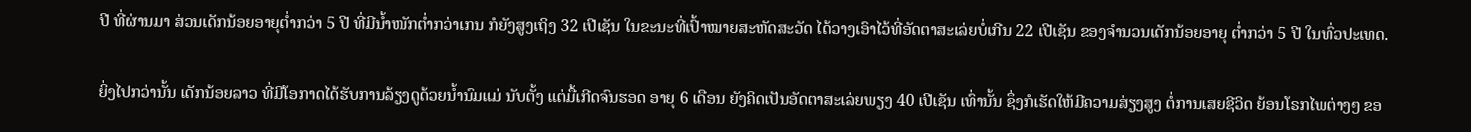ປີ ທີ່ຜ່ານມາ ສ່ວນເດັກນ້ອຍອາຍຸຕ່ຳກວ່າ 5 ປີ ທີ່ມີນ້ຳໜັກຕ່ຳກວ່າເກນ ກໍຍັງສູງເຖິງ 32 ເປີເຊັນ ໃນຂະນະທີ່ເປົ້າໝາຍສະຫັດສະວັດ ໄດ້ວາງເອົາໄວ້ທີ່ອັດຕາສະເລ່ຍບໍ່ເກີນ 22 ເປີເຊັນ ຂອງຈຳນວນເດັກນ້ອຍອາຍຸ ຕ່ຳກວ່າ 5 ປີ ໃນທົ່ວປະເທດ.

ຍິ່ງໄປກວ່ານັ້ນ ເດັກນ້ອຍລາວ ທີ່ມີໂອກາດໄດ້ຮັບການລ້ຽງດູດ້ວຍນ້ຳນົມແມ່ ນັບຕັ້ງ ແຕ່ມື້ເກີດຈົນຮອດ ອາຍຸ 6 ເດືອນ ຍັງຄິດເປັນອັດຕາສະເລ່ຍພຽງ 40 ເປີເຊັນ ເທົ່ານັ້ນ ຊຶ່ງກໍເຮັດໃຫ້ມີຄວາມສ່ຽງສູງ ຕໍ່ການເສຍຊີວິດ ຍ້ອນໂຣກໄພຕ່າງໆ ຂອ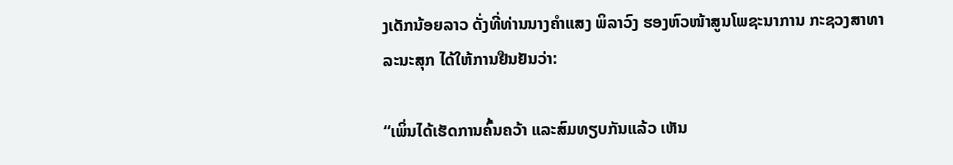ງເດັກນ້ອຍລາວ ດັ່ງທີ່ທ່ານນາງຄຳແສງ ພິລາວົງ ຮອງຫົວໜ້າສູນໂພຊະນາການ ກະຊວງສາທາລະນະສຸກ ໄດ້ໃຫ້ການຢືນຢັນວ່າ:

“ເພິ່ນໄດ້ເຮັດການຄົ້ນຄວ້າ ແລະສົມທຽບກັນແລ້ວ ເຫັນ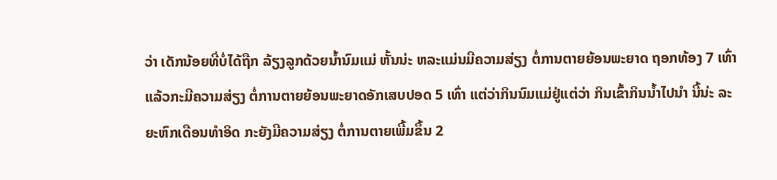ວ່າ ເດັກນ້ອຍທີ່ບໍ່ໄດ້ຖືກ ລ້ຽງລູກດ້ວຍນ້ຳນົມແມ່ ຫັ້ນນ່ະ ຫລະແມ່ນມີຄວາມສ່ຽງ ຕໍ່ການຕາຍຍ້ອນພະຍາດ ຖອກທ້ອງ 7 ເທົ່າ ແລ້ວກະມີຄວາມສ່ຽງ ຕໍ່ການຕາຍຍ້ອນພະຍາດອັກເສບປອດ 5 ເທົ່າ ແຕ່ວ່າກິນນົມແມ່ຢູ່ແຕ່ວ່າ ກິນເຂົ້າກິນນ້ຳໄປນຳ ນີ້ນ່ະ ລະຍະຫົກເດືອນທຳອິດ ກະຍັງມີຄວາມສ່ຽງ ຕໍ່ການຕາຍເພີ້ມຂຶ້ນ 2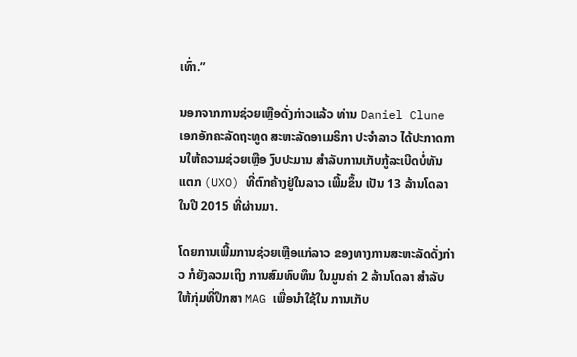ເທົ່າ.”

ນອກຈາກການຊ່ວຍເຫຼືອດັ່ງກ່າວແລ້ວ ທ່ານ Daniel Clune ເອກອັກຄະລັດຖະທູດ ສະຫະລັດອາເມຣິກາ ປະຈຳລາວ ໄດ້ປະກາດການໃຫ້ຄວາມຊ່ວຍເຫຼືອ ງົບປະມານ ສຳລັບການເກັບກູ້ລະເບີດບໍ່ທັນແຕກ (UXO) ທີ່ຕົກຄ້າງຢູ່ໃນລາວ ເພີ້ມຂຶ້ນ ເປັນ 13 ລ້ານໂດລາ ໃນປີ 2015 ທີ່ຜ່ານມາ.

ໂດຍການເພີ້ມການຊ່ວຍເຫຼືອແກ່ລາວ ຂອງທາງການສະຫະລັດດັ່ງກ່າວ ກໍຍັງລວມເຖິງ ການສົມທົບທຶນ ໃນມູນຄ່າ 2 ລ້ານໂດລາ ສຳລັບໃຫ້ກຸ່ມທີ່ປຶກສາ MAG ເພື່ອນຳໃຊ້ໃນ ການເກັບ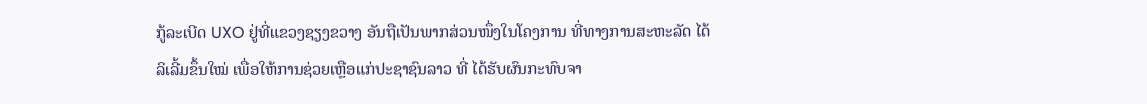ກູ້ລະເບີດ UXO ຢູ່ທີ່ແຂວງຊຽງຂວາງ ອັນຖືເປັນພາກສ່ວນໜຶ່ງໃນໂຄງການ ທີ່ທາງການສະຫະລັດ ໄດ້ລິເລີ້ມຂຶ້ນໃໝ່ ເພື່ອໃຫ້ການຊ່ວຍເຫຼືອແກ່ປະຊາຊົນລາວ ທີ່ ໄດ້ຮັບຜົນກະທົບຈາ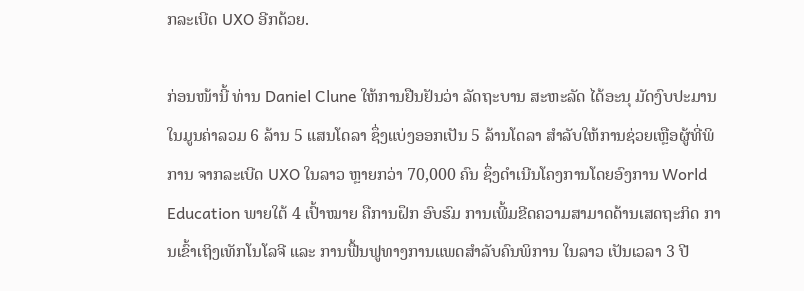ກລະເບີດ UXO ອີກດ້ວຍ.

ກ່ອນໜ້ານີ້ ທ່ານ Daniel Clune ໃຫ້ການຢືນຢັນວ່າ ລັດຖະບານ ສະຫະລັດ ໄດ້ອະນຸ ມັດງົບປະມານ ໃນມູນຄ່າລວມ 6 ລ້ານ 5 ແສນໂດລາ ຊຶ່ງແບ່ງອອກເປັນ 5 ລ້ານໂດລາ ສຳລັບໃຫ້ການຊ່ວຍເຫຼືອຜູ້ທີ່ພິການ ຈາກລະເບີດ UXO ໃນລາວ ຫຼາຍກວ່າ 70,000 ຄົນ ຊຶ່ງດຳເນີນໂຄງການໂດຍອົງການ World Education ພາຍໃຕ້ 4 ເປົ້າໝາຍ ຄືການຝຶກ ອົບຮົມ ການເພີ້ມຂີດຄວາມສາມາດດ້ານເສດຖະກິດ ການເຂົ້າເຖິງເທັກໂນໂລຈີ ແລະ ການຟື້ນຟູທາງການແພດສຳລັບຄົນພິການ ໃນລາວ ເປັນເວລາ 3 ປີ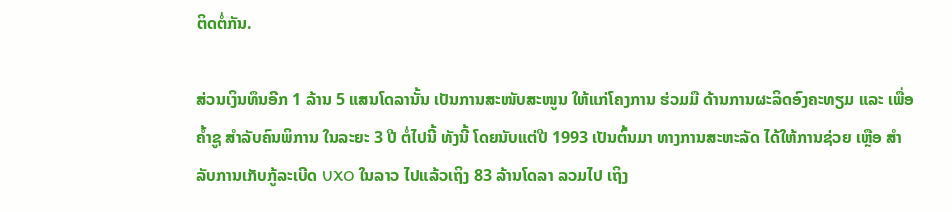ຕິດຕໍ່ກັນ.

ສ່ວນເງິນທຶນອີກ 1 ລ້ານ 5 ແສນໂດລານັ້ນ ເປັນການສະໜັບສະໜູນ ໃຫ້ແກ່ໂຄງການ ຮ່ວມມື ດ້ານການຜະລິດອົງຄະທຽມ ແລະ ເພື່ອຄ້ຳຊູ ສຳລັບຄົນພິການ ໃນລະຍະ 3 ປີ ຕໍ່ໄປນີ້ ທັງນີ້ ໂດຍນັບແຕ່ປີ 1993 ເປັນຕົ້ນມາ ທາງການສະຫະລັດ ໄດ້ໃຫ້ການຊ່ວຍ ເຫຼືອ ສຳລັບການເກັບກູ້ລະເບີດ UXO ໃນລາວ ໄປແລ້ວເຖິງ 83 ລ້ານໂດລາ ລວມໄປ ເຖິງ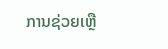ການຊ່ວຍເຫຼື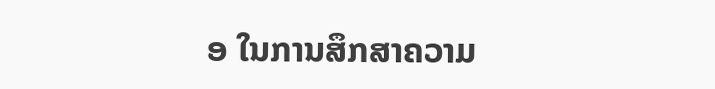ອ ໃນການສຶກສາຄວາມ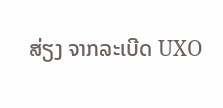ສ່ຽງ ຈາກລະເບີດ UXO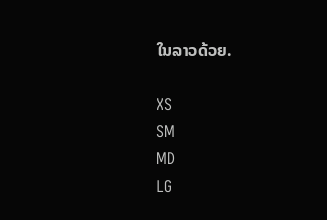ໃນລາວດ້ວຍ.

XS
SM
MD
LG